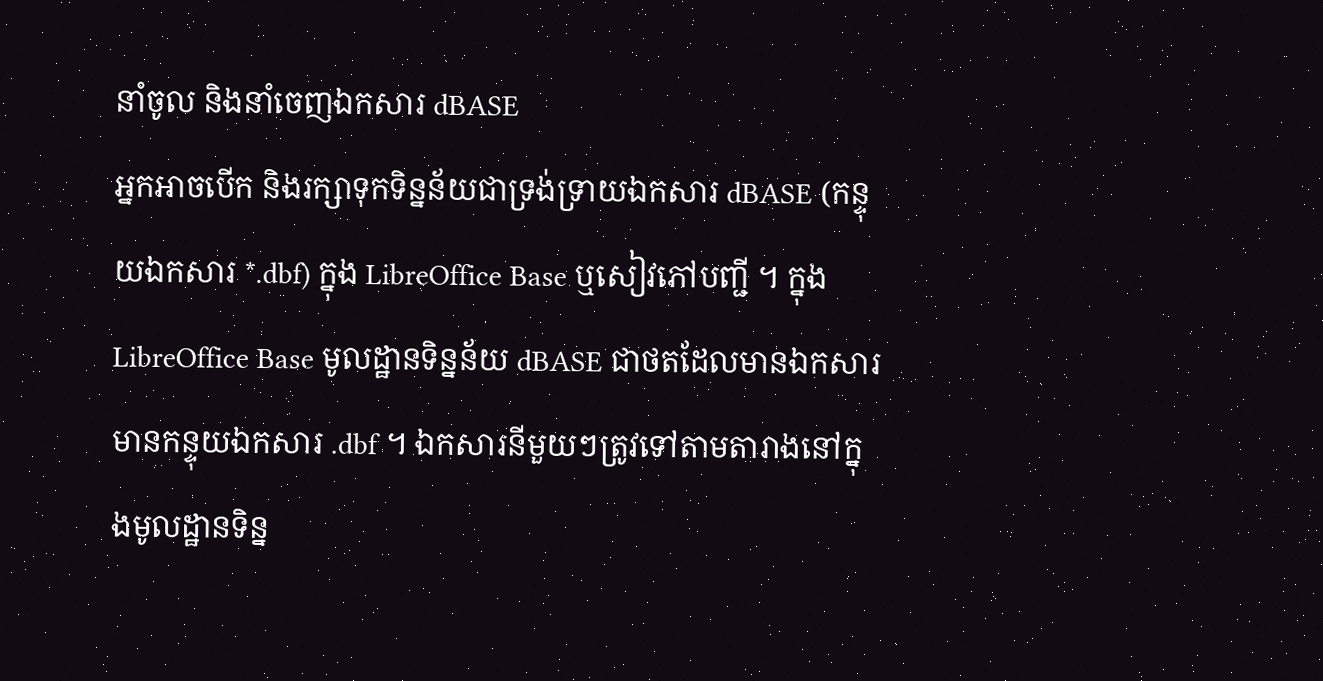នាំចូល និងនាំចេញឯកសារ dBASE
អ្នកអាចបើក និងរក្សាទុកទិន្នន័យជាទ្រង់ទ្រាយឯកសារ dBASE (កន្ទុយឯកសារ *.dbf) ក្នុង LibreOffice Base ឬសៀវភៅបញ្ជី ។ ក្នុង LibreOffice Base មូលដ្ឋានទិន្នន័យ dBASE ជាថតដែលមានឯកសារមានកន្ទុយឯកសារ .dbf ។ ឯកសារនីមួយៗត្រូវទៅតាមតារាងនៅក្នុងមូលដ្ឋានទិន្ន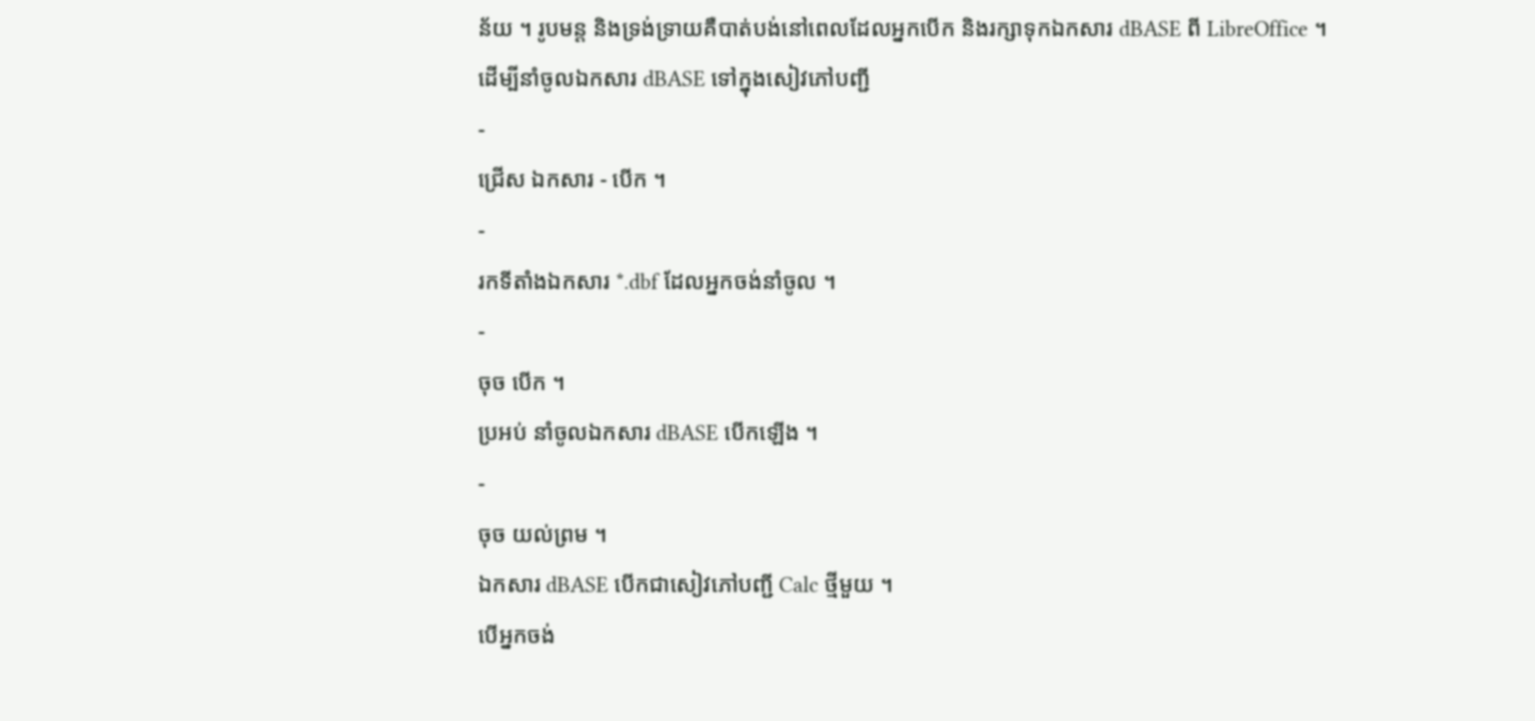ន័យ ។ រូបមន្ត និងទ្រង់ទ្រាយគឺបាត់បង់នៅពេលដែលអ្នកបើក និងរក្សាទុកឯកសារ dBASE ពី LibreOffice ។
ដើម្បីនាំចូលឯកសារ dBASE ទៅក្នុងសៀវភៅបញ្ជី
-
ជ្រើស ឯកសារ - បើក ។
-
រកទីតាំងឯកសារ *.dbf ដែលអ្នកចង់នាំចូល ។
-
ចុច បើក ។
ប្រអប់ នាំចូលឯកសារ dBASE បើកឡើង ។
-
ចុច យល់ព្រម ។
ឯកសារ dBASE បើកជាសៀវភៅបញ្ជី Calc ថ្មីមួយ ។
បើអ្នកចង់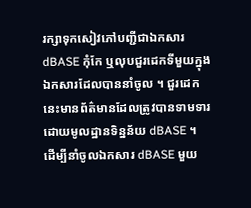រក្សាទុកសៀវភៅបញ្ជីជាឯកសារ dBASE កុំកែ ឬលុបជួរដេកទីមួយក្នុងឯកសារដែលបាននាំចូល ។ ជួរដេកនេះមានព័ត៌មានដែលត្រូវបានទាមទារដោយមូលដ្ឋានទិន្នន័យ dBASE ។
ដើម្បីនាំចូលឯកសារ dBASE មួយ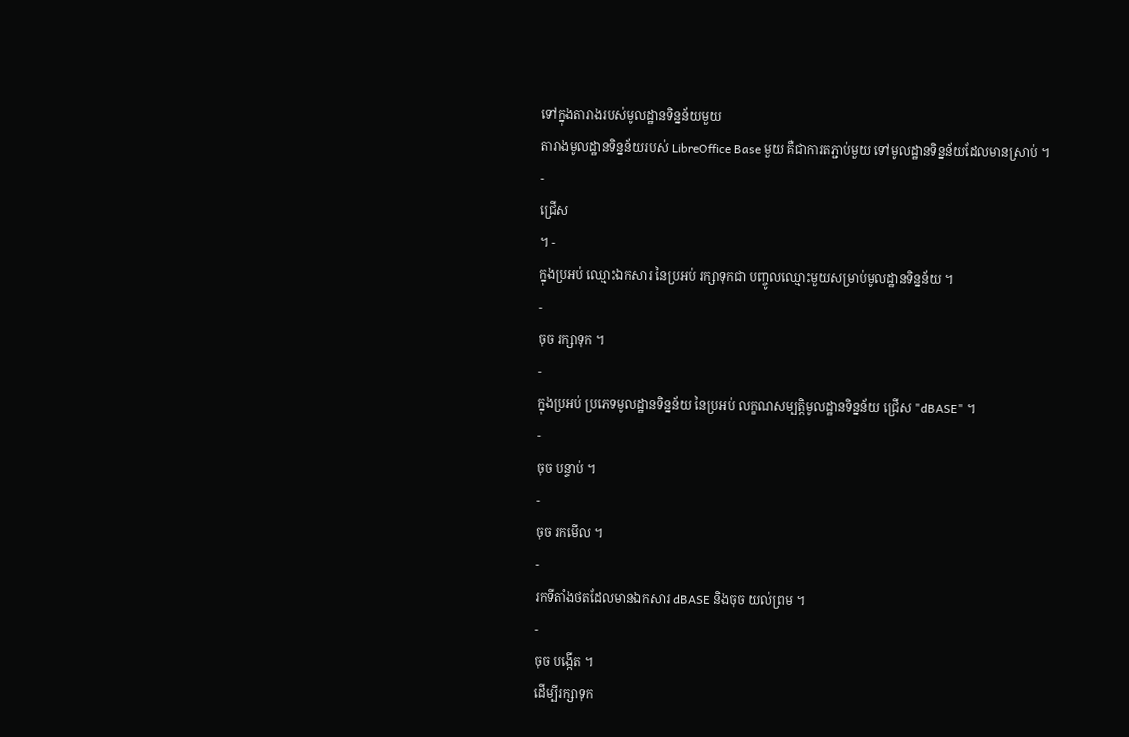ទៅក្នុងតារាងរបស់មូលដ្ឋានទិន្នន័យមួយ
តារាងមូលដ្ឋានទិន្នន័យរបស់ LibreOffice Base មួយ គឺជាការតភ្ជាប់មួយ ទៅមូលដ្ឋានទិន្នន័យដែលមានស្រាប់ ។
-
ជ្រើស
។ -
ក្នុងប្រអប់ ឈ្មោះឯកសារ នៃប្រអប់ រក្សាទុកជា បញ្ចូលឈ្មោះមួយសម្រាប់មូលដ្ឋានទិន្នន័យ ។
-
ចុច រក្សាទុក ។
-
ក្នុងប្រអប់ ប្រភេទមូលដ្ឋានទិន្នន័យ នៃប្រអប់ លក្ខណសម្បត្តិមូលដ្ឋានទិន្នន័យ ជ្រើស "dBASE" ។
-
ចុច បន្ទាប់ ។
-
ចុច រកមើល ។
-
រកទីតាំងថតដែលមានឯកសារ dBASE និងចុច យល់ព្រម ។
-
ចុច បង្កើត ។
ដើម្បីរក្សាទុក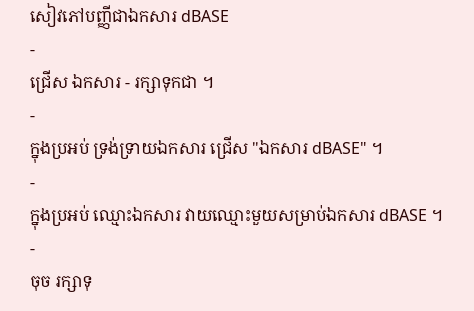សៀវភៅបញ្ញីជាឯកសារ dBASE
-
ជ្រើស ឯកសារ - រក្សាទុកជា ។
-
ក្នុងប្រអប់ ទ្រង់ទ្រាយឯកសារ ជ្រើស "ឯកសារ dBASE" ។
-
ក្នុងប្រអប់ ឈ្មោះឯកសារ វាយឈ្មោះមួយសម្រាប់ឯកសារ dBASE ។
-
ចុច រក្សាទុ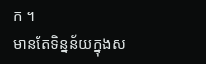ក ។
មានតែទិន្នន័យក្នុងស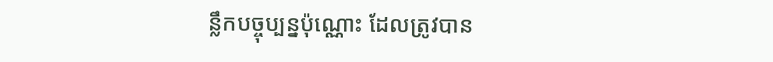ន្លឹកបច្ចុប្បន្នប៉ុណ្ណោះ ដែលត្រូវបាន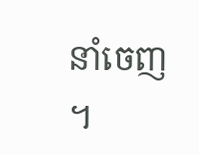នាំចេញ ។